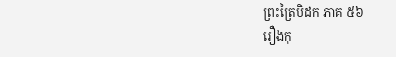ព្រះត្រៃបិដក ភាគ ៥៦
រឿងកុ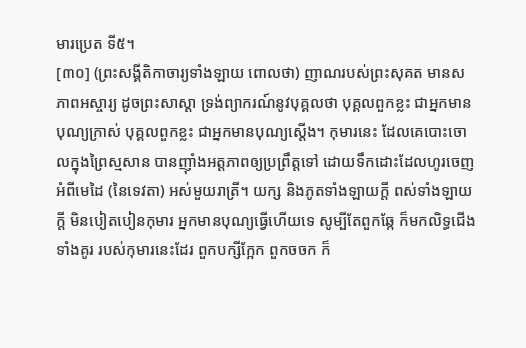មារប្រេត ទី៥។
[៣០] (ព្រះសង្គីតិកាចារ្យទាំងឡាយ ពោលថា) ញាណរបស់ព្រះសុគត មានសភាពអស្ចារ្យ ដូចព្រះសាស្តា ទ្រង់ព្យាករណ៍នូវបុគ្គលថា បុគ្គលពួកខ្លះ ជាអ្នកមានបុណ្យក្រាស់ បុគ្គលពួកខ្លះ ជាអ្នកមានបុណ្យស្តើង។ កុមារនេះ ដែលគេបោះចោលក្នុងព្រៃស្មសាន បានញ៉ាំងអត្តភាពឲ្យប្រព្រឹត្តទៅ ដោយទឹកដោះដែលហូរចេញអំពីមេដៃ (នៃទេវតា) អស់មួយរាត្រី។ យក្ស និងភូតទាំងឡាយក្តី ពស់ទាំងឡាយក្តី មិនបៀតបៀនកុមារ អ្នកមានបុណ្យធ្វើហើយទេ សូម្បីតែពួកឆ្កែ ក៏មកលិទ្ធជើងទាំងគូរ របស់កុមារនេះដែរ ពួកបក្សីក្អែក ពួកចចក ក៏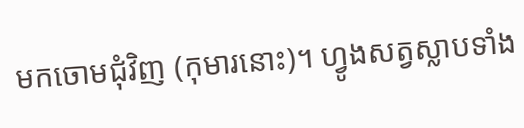មកចោមជុំវិញ (កុមារនោះ)។ ហ្វូងសត្វស្លាបទាំង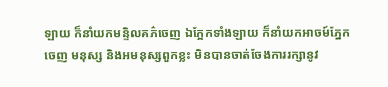ឡាយ ក៏នាំយកមន្ទិលគភ៌ចេញ ឯក្អែកទាំងឡាយ ក៏នាំយកអាចម៍ភ្នែកចេញ មនុស្ស និងអមនុស្សពួកខ្លះ មិនបានចាត់ចែងការរក្សានូវ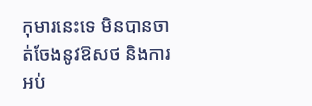កុមារនេះទេ មិនបានចាត់ចែងនូវឱសថ និងការអប់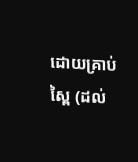ដោយគ្រាប់ស្ពៃ (ដល់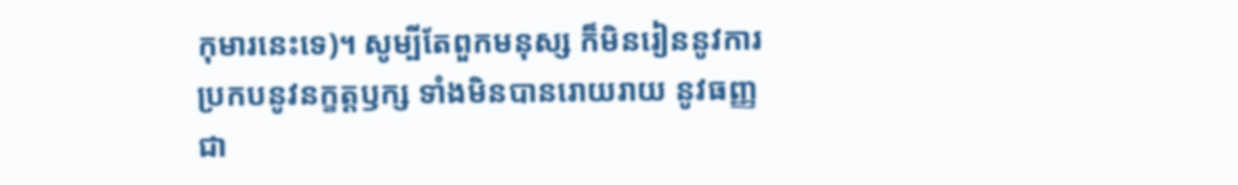កុមារនេះទេ)។ សូម្បីតែពួកមនុស្ស ក៏មិនរៀននូវការប្រកបនូវនក្ខត្តឫក្ស ទាំងមិនបានរោយរាយ នូវធញ្ញជា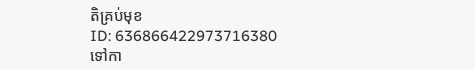តិគ្រប់មុខ
ID: 636866422973716380
ទៅកា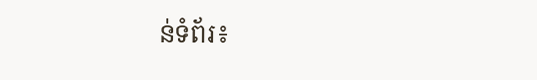ន់ទំព័រ៖